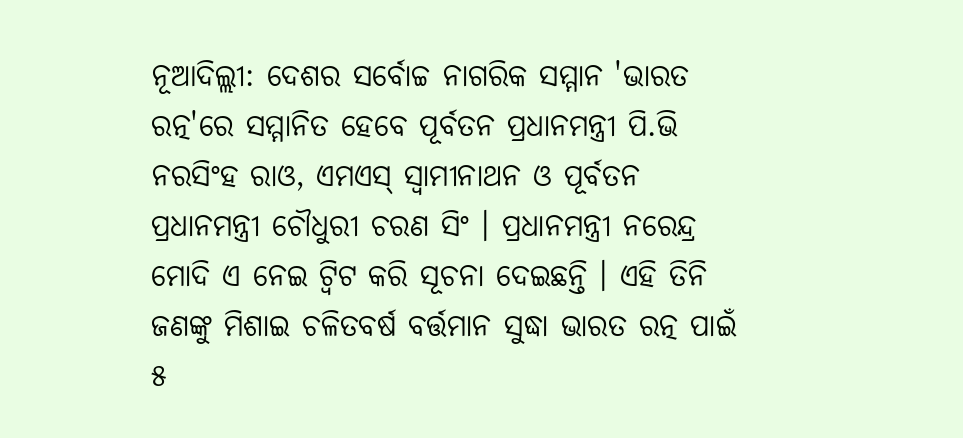ନୂଆଦିଲ୍ଲୀ: ଦେଶର ସର୍ବୋଚ୍ଚ ନାଗରିକ ସମ୍ମାନ 'ଭାରତ ରତ୍ନ'ରେ ସମ୍ମାନିତ ହେବେ ପୂର୍ବତନ ପ୍ରଧାନମନ୍ତ୍ରୀ ପି.ଭି ନରସିଂହ ରାଓ, ଏମଏସ୍ ସ୍ବାମୀନାଥନ ଓ ପୂର୍ବତନ ପ୍ରଧାନମନ୍ତ୍ରୀ ଚୌଧୁରୀ ଚରଣ ସିଂ । ପ୍ରଧାନମନ୍ତ୍ରୀ ନରେନ୍ଦ୍ର ମୋଦି ଏ ନେଇ ଟ୍ବିଟ କରି ସୂଚନା ଦେଇଛନ୍ତି । ଏହି ତିନି ଜଣଙ୍କୁ ମିଶାଇ ଚଳିତବର୍ଷ ବର୍ତ୍ତମାନ ସୁଦ୍ଧା ଭାରତ ରତ୍ନ ପାଇଁ ୫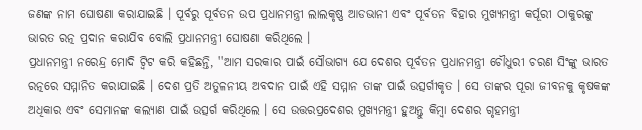ଜଣଙ୍କ ନାମ ଘୋଷଣା କରାଯାଇଛି । ପୂର୍ବରୁ ପୂର୍ବତନ ଉପ ପ୍ରଧାନମନ୍ତ୍ରୀ ଲାଲକୃଷ୍ଣ ଆଡଭାନୀ ଏବଂ ପୂର୍ବତନ ବିହାର ମୁଖ୍ୟମନ୍ତ୍ରୀ କର୍ପୂରୀ ଠାକୁରଙ୍କୁ ଭାରତ ରତ୍ନ ପ୍ରଦାନ କରାଯିବ ବୋଲି ପ୍ରଧାନମନ୍ତ୍ରୀ ଘୋଷଣା କରିଥିଲେ ।
ପ୍ରଧାନମନ୍ତ୍ରୀ ନରେନ୍ଦ୍ର ମୋଦି ଟ୍ବିଟ କରି କହିଛନ୍ତି, ''ଆମ ସରକାର ପାଇଁ ସୌଭାଗ୍ୟ ଯେ ଦେଶର ପୂର୍ବତନ ପ୍ରଧାନମନ୍ତ୍ରୀ ଚୌଧୁରୀ ଚରଣ ସିଂଙ୍କୁ ଭାରତ ରତ୍ନରେ ସମ୍ମାନିତ କରାଯାଇଛି । ଦେଶ ପ୍ରତି ଅତୁଳନୀୟ ଅବଦାନ ପାଇଁ ଏହି ସମ୍ମାନ ତାଙ୍କ ପାଇଁ ଉତ୍ସର୍ଗୀକୃତ । ସେ ତାଙ୍କର ପୂରା ଜୀବନକୁ କୃଷକଙ୍କ ଅଧିକାର ଏବଂ ସେମାନଙ୍କ କଲ୍ୟାଣ ପାଇଁ ଉତ୍ସର୍ଗ କରିଥିଲେ । ସେ ଉତ୍ତରପ୍ରଦେଶର ମୁଖ୍ୟମନ୍ତ୍ରୀ ହୁଅନ୍ତୁ କିମ୍ବା ଦେଶର ଗୃହମନ୍ତ୍ରୀ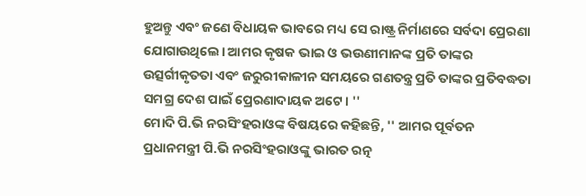ହୁଅନ୍ତୁ ଏବଂ ଜଣେ ବିଧାୟକ ଭାବରେ ମଧ୍ୟ ସେ ରାଷ୍ଟ୍ର ନିର୍ମାଣରେ ସର୍ବଦା ପ୍ରେରଣା ଯୋଗାଉଥିଲେ। ଆମର କୃଷକ ଭାଇ ଓ ଭଉଣୀମାନଙ୍କ ପ୍ରତି ତାଙ୍କର ଉତ୍ସର୍ଗୀକୃତତା ଏବଂ ଜରୁରୀକାଳୀନ ସମୟରେ ଗଣତନ୍ତ୍ର ପ୍ରତି ତାଙ୍କର ପ୍ରତିବଦ୍ଧତା ସମଗ୍ର ଦେଶ ପାଇଁ ପ୍ରେରଣାଦାୟକ ଅଟେ। ''
ମୋଦି ପି.ଭି ନରସିଂହରାଓଙ୍କ ବିଷୟରେ କହିଛନ୍ତି, '' ଆମର ପୂର୍ବତନ ପ୍ରଧାନମନ୍ତ୍ରୀ ପି.ଭି ନରସିଂହରାଓଙ୍କୁ ଭାରତ ରତ୍ନ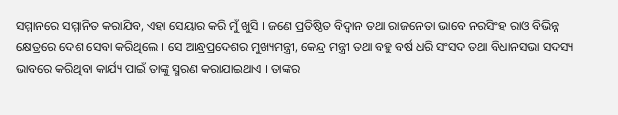ସମ୍ମାନରେ ସମ୍ମାନିତ କରାଯିବ, ଏହା ସେୟାର କରି ମୁଁ ଖୁସି । ଜଣେ ପ୍ରତିଷ୍ଠିତ ବିଦ୍ବାନ ତଥା ରାଜନେତା ଭାବେ ନରସିଂହ ରାଓ ବିଭିନ୍ନ କ୍ଷେତ୍ରରେ ଦେଶ ସେବା କରିଥିଲେ । ସେ ଆନ୍ଧ୍ରପ୍ରଦେଶର ମୁଖ୍ୟମନ୍ତ୍ରୀ, କେନ୍ଦ୍ର ମନ୍ତ୍ରୀ ତଥା ବହୁ ବର୍ଷ ଧରି ସଂସଦ ତଥା ବିଧାନସଭା ସଦସ୍ୟ ଭାବରେ କରିଥିବା କାର୍ଯ୍ୟ ପାଇଁ ତାଙ୍କୁ ସ୍ମରଣ କରାଯାଇଥାଏ । ତାଙ୍କର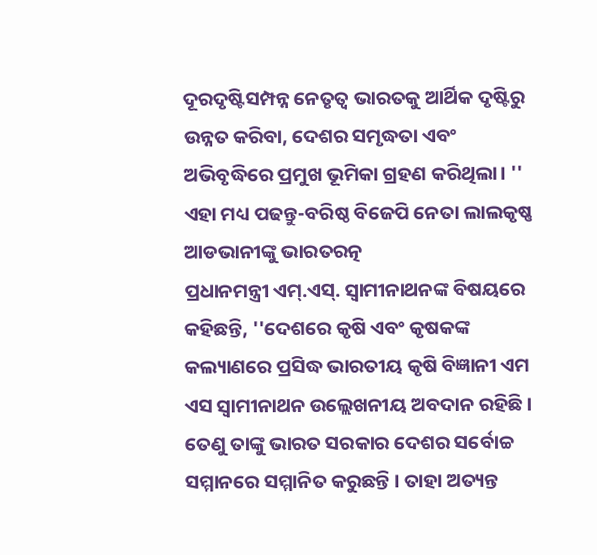ଦୂରଦୃଷ୍ଟିସମ୍ପନ୍ନ ନେତୃତ୍ୱ ଭାରତକୁ ଆର୍ଥିକ ଦୃଷ୍ଟିରୁ ଉନ୍ନତ କରିବା, ଦେଶର ସମୃଦ୍ଧତା ଏବଂ ଅଭିବୃଦ୍ଧିରେ ପ୍ରମୁଖ ଭୂମିକା ଗ୍ରହଣ କରିଥିଲା। ''
ଏହା ମଧ୍ୟ ପଢନ୍ତୁ-ବରିଷ୍ଠ ବିଜେପି ନେତା ଲାଲକୃଷ୍ଣ ଆଡଭାନୀଙ୍କୁ ଭାରତରତ୍ନ
ପ୍ରଧାନମନ୍ତ୍ରୀ ଏମ୍.ଏସ୍. ସ୍ବାମୀନାଥନଙ୍କ ବିଷୟରେ କହିଛନ୍ତି, ''ଦେଶରେ କୃଷି ଏବଂ କୃଷକଙ୍କ କଲ୍ୟାଣରେ ପ୍ରସିଦ୍ଧ ଭାରତୀୟ କୃଷି ବିଜ୍ଞାନୀ ଏମ ଏସ ସ୍ବାମୀନାଥନ ଉଲ୍ଲେଖନୀୟ ଅବଦାନ ରହିଛି । ତେଣୁ ତାଙ୍କୁ ଭାରତ ସରକାର ଦେଶର ସର୍ବୋଚ୍ଚ ସମ୍ମାନରେ ସମ୍ମାନିତ କରୁଛନ୍ତି । ତାହା ଅତ୍ୟନ୍ତ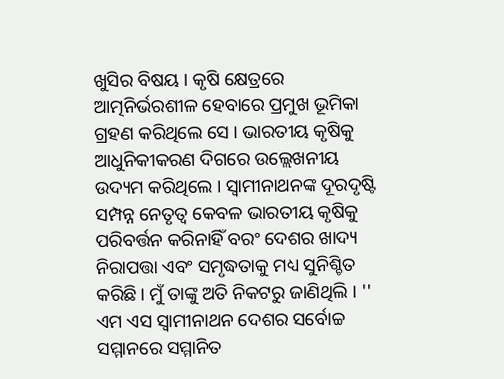ଖୁସିର ବିଷୟ । କୃଷି କ୍ଷେତ୍ରରେ ଆତ୍ମନିର୍ଭରଶୀଳ ହେବାରେ ପ୍ରମୁଖ ଭୂମିକା ଗ୍ରହଣ କରିଥିଲେ ସେ । ଭାରତୀୟ କୃଷିକୁ ଆଧୁନିକୀକରଣ ଦିଗରେ ଉଲ୍ଲେଖନୀୟ ଉଦ୍ୟମ କରିଥିଲେ । ସ୍ବାମୀନାଥନଙ୍କ ଦୂରଦୃଷ୍ଟି ସମ୍ପନ୍ନ ନେତୃତ୍ୱ କେବଳ ଭାରତୀୟ କୃଷିକୁ ପରିବର୍ତ୍ତନ କରିନାହିଁ ବରଂ ଦେଶର ଖାଦ୍ୟ ନିରାପତ୍ତା ଏବଂ ସମୃଦ୍ଧତାକୁ ମଧ୍ୟ ସୁନିଶ୍ଚିତ କରିଛି। ମୁଁ ତାଙ୍କୁ ଅତି ନିକଟରୁ ଜାଣିଥିଲି । ''
ଏମ ଏସ ସ୍ବାମୀନାଥନ ଦେଶର ସର୍ବୋଚ୍ଚ ସମ୍ମାନରେ ସମ୍ମାନିତ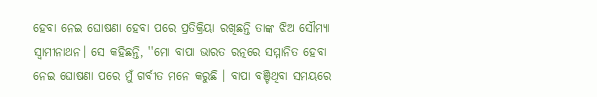ହେବା ନେଇ ଘୋଷଣା ହେବା ପରେ ପ୍ରତିକ୍ରିୟା ରଖିଛନ୍ତି ତାଙ୍କ ଝିଅ ସୌମ୍ୟା ସ୍ବାମୀନାଥନ। ସେ କହିଛନ୍ତି, ''ମୋ ବାପା ଭାରତ ରତ୍ନରେ ସମ୍ମାନିତ ହେବା ନେଇ ଘୋଷଣା ପରେ ମୁଁ ଗର୍ବୀତ ମନେ କରୁଛି । ବାପା ବଞ୍ଚିଥିବା ସମୟରେ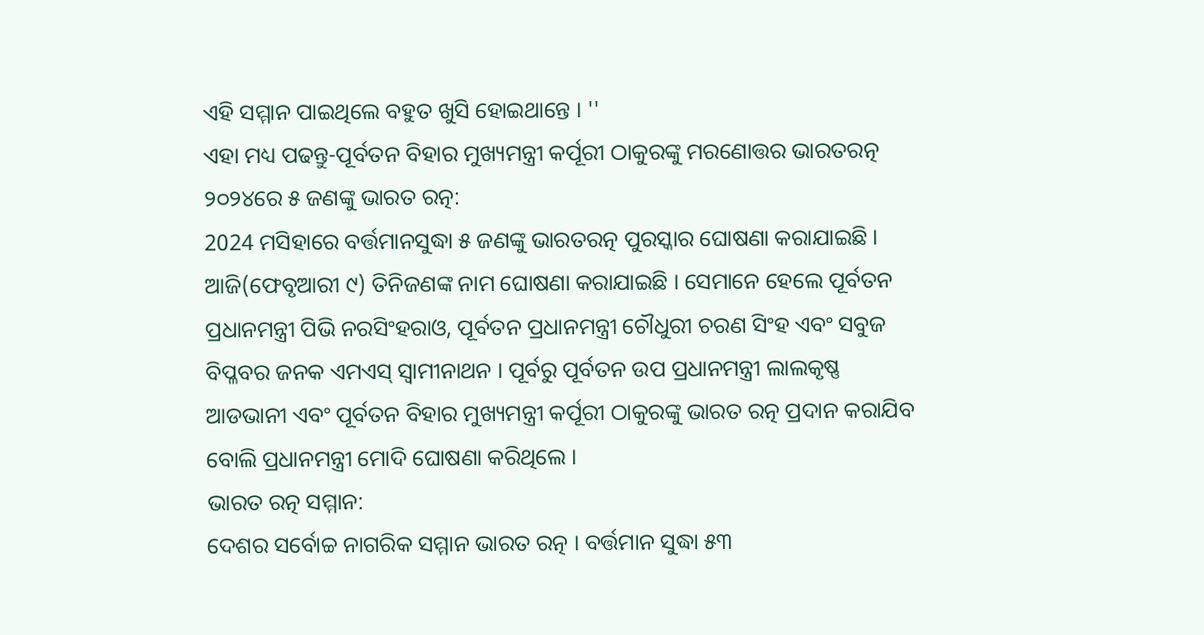ଏହି ସମ୍ମାନ ପାଇଥିଲେ ବହୁତ ଖୁସି ହୋଇଥାନ୍ତେ । ''
ଏହା ମଧ୍ୟ ପଢନ୍ତୁ-ପୂର୍ବତନ ବିହାର ମୁଖ୍ୟମନ୍ତ୍ରୀ କର୍ପୂରୀ ଠାକୁରଙ୍କୁ ମରଣୋତ୍ତର ଭାରତରତ୍ନ
୨୦୨୪ରେ ୫ ଜଣଙ୍କୁ ଭାରତ ରତ୍ନ:
2024 ମସିହାରେ ବର୍ତ୍ତମାନସୁଦ୍ଧା ୫ ଜଣଙ୍କୁ ଭାରତରତ୍ନ ପୁରସ୍କାର ଘୋଷଣା କରାଯାଇଛି । ଆଜି(ଫେବୃଆରୀ ୯) ତିନିଜଣଙ୍କ ନାମ ଘୋଷଣା କରାଯାଇଛି । ସେମାନେ ହେଲେ ପୂର୍ବତନ ପ୍ରଧାନମନ୍ତ୍ରୀ ପିଭି ନରସିଂହରାଓ, ପୂର୍ବତନ ପ୍ରଧାନମନ୍ତ୍ରୀ ଚୌଧୁରୀ ଚରଣ ସିଂହ ଏବଂ ସବୁଜ ବିପ୍ଳବର ଜନକ ଏମଏସ୍ ସ୍ବାମୀନାଥନ । ପୂର୍ବରୁ ପୂର୍ବତନ ଉପ ପ୍ରଧାନମନ୍ତ୍ରୀ ଲାଲକୃଷ୍ଣ ଆଡଭାନୀ ଏବଂ ପୂର୍ବତନ ବିହାର ମୁଖ୍ୟମନ୍ତ୍ରୀ କର୍ପୂରୀ ଠାକୁରଙ୍କୁ ଭାରତ ରତ୍ନ ପ୍ରଦାନ କରାଯିବ ବୋଲି ପ୍ରଧାନମନ୍ତ୍ରୀ ମୋଦି ଘୋଷଣା କରିଥିଲେ ।
ଭାରତ ରତ୍ନ ସମ୍ମାନ:
ଦେଶର ସର୍ବୋଚ୍ଚ ନାଗରିକ ସମ୍ମାନ ଭାରତ ରତ୍ନ । ବର୍ତ୍ତମାନ ସୁଦ୍ଧା ୫୩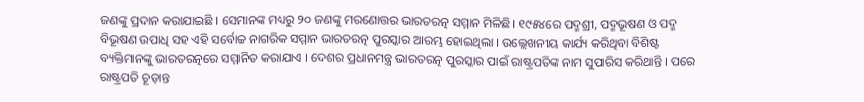ଜଣଙ୍କୁ ପ୍ରଦାନ କରାଯାଇଛି । ସେମାନଙ୍କ ମଧ୍ୟରୁ ୨୦ ଜଣଙ୍କୁ ମରଣୋତ୍ତର ଭାରତରତ୍ନ ସମ୍ମାନ ମିଳିଛି। ୧୯୫୪ରେ ପଦ୍ମଶ୍ରୀ, ପଦ୍ମଭୂଷଣ ଓ ପଦ୍ମ ବିଭୂଷଣ ଉପାଧି ସହ ଏହି ସର୍ବୋଚ୍ଚ ନାଗରିକ ସମ୍ମାନ ଭାରତରତ୍ନ ପୁରସ୍କାର ଆରମ୍ଭ ହୋଇଥିଲା । ଉଲ୍ଲେଖନୀୟ କାର୍ଯ୍ୟ କରିଥିବା ବିଶିଷ୍ଟ ବ୍ୟକ୍ତିମାନଙ୍କୁ ଭାରତରତ୍ନରେ ସମ୍ମାନିତ କରାଯାଏ । ଦେଶର ପ୍ରଧାନମନ୍ତ୍ର ଭାରତରତ୍ନ ପୁରସ୍କାର ପାଇଁ ରାଷ୍ଟ୍ରପତିଙ୍କ ନାମ ସୁପାରିସ କରିଥାନ୍ତି । ପରେ ରାଷ୍ଟ୍ରପତି ଚୂଡ଼ାନ୍ତ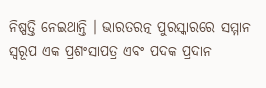ନିଷ୍ପତ୍ତି ନେଇଥାନ୍ତି । ଭାରତରତ୍ନ ପୁରସ୍କାରରେ ସମ୍ମାନ ସ୍ୱରୂପ ଏକ ପ୍ରଶଂସାପତ୍ର ଏବଂ ପଦକ ପ୍ରଦାନ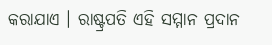କରାଯାଏ । ରାଷ୍ଟ୍ରପତି ଏହି ସମ୍ମାନ ପ୍ରଦାନ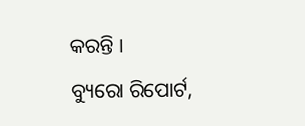କରନ୍ତି ।
ବ୍ୟୁରୋ ରିପୋର୍ଟ,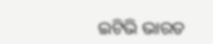ଇଟିଭି ଭାରତ